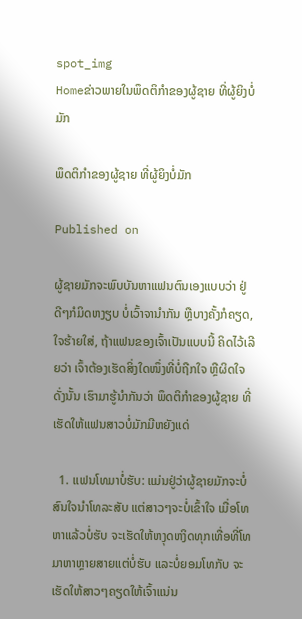spot_img
Homeຂ່າວພາຍໃນພຶດຕິກຳຂອງຜູ້ຊາຍ ທີ່ຜູ້ຍິງບໍ່ມັກ

ພຶດຕິກຳຂອງຜູ້ຊາຍ ທີ່ຜູ້ຍິງບໍ່ມັກ

Published on

ຜູ້ຊາຍມັກຈະພົບບັນຫາແຟນຕົນເອງແບບວ່າ ຢູ່ດີໆກໍມິດຫງຽບ ບໍ່ເວົ້າຈານຳກັນ ຫຼືບາງຄັ້ງກໍຄຽດ, ໃຈຮ້າຍໃສ່, ຖ້າແຟນຂອງເຈົ້າເປັນແບບນີ້ ຄິດໄວ້ເລີຍວ່າ ເຈົ້າຕ້ອງເຮັດສິ່ງໃດໜຶ່ງທີ່ບໍ່ຖືກໃຈ ຫຼືຜິດໃຈ ດັ່ງນັ້ນ ເຮົາມາຮູ້ນຳກັນວ່າ ພຶດຕິກຳຂອງຜູ້ຊາຍ ທີ່ເຮັດໃຫ້ແຟນສາວບໍ່ມັກມີຫຍັງແດ່

  1. ແຟນໂທມາບໍ່ຮັບ: ແມ່ນຢູ່ວ່າຜູ້ຊາຍມັກຈະບໍ່ສົນໃຈນຳໂທລະສັບ ແຕ່ສາວໆຈະບໍ່ເຂົ້າໃຈ ເມື່ອໂທຫາແລ້ວບໍ່ຮັບ ຈະເຮັດໃຫ້ຫງຸດຫງິດທຸກເທື່ອທີ່ໂທມາຫາຫຼາຍສາຍແຕ່ບໍ່ຮັບ ແລະບໍ່ຍອມໂທກັບ ຈະເຮັດໃຫ້ສາວໆຄຽດໃຫ້ເຈົ້າແນ່ນ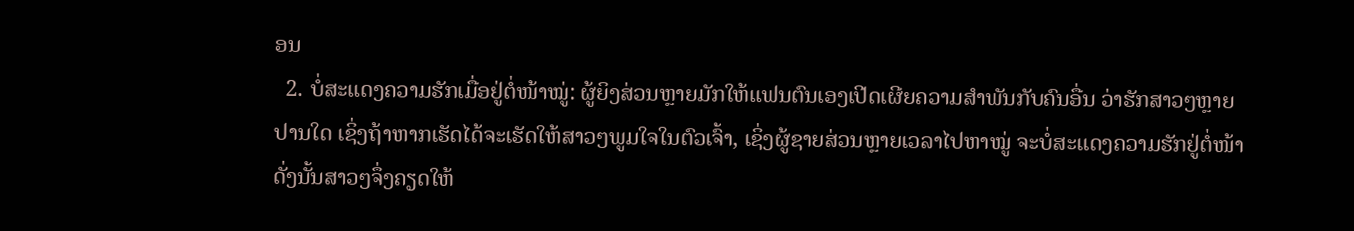ອນ
  2. ບໍ່ສະແດງຄວາມຮັກເມື່ອຢູ່ຕໍ່ໜ້າໝູ່: ຜູ້ຍິງສ່ວນຫຼາຍມັກໃຫ້ແຟນຕົນເອງເປີດເຜີຍຄວາມສຳພັນກັບຄົນອື່ນ ວ່າຮັກສາວໆຫຼາຍປານໃດ ເຊິ່ງຖ້າຫາກເຮັດໄດ້ຈະເຮັດໃຫ້ສາວໆພູມໃຈໃນຕົວເຈົ້າ, ເຊິ່ງຜູ້ຊາຍສ່ວນຫຼາຍເວລາໄປຫາໝູ່ ຈະບໍ່ສະແດງຄວາມຮັກຢູ່ຕໍ່ໜ້າ ດັ່ງນັ້ນສາວໆຈຶ່ງຄຽດໃຫ້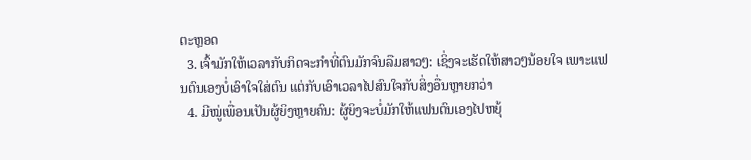ຕະຫຼອດ
  3. ເຈົ້າມັກໃຫ້ເວລາກັບກິດຈະກຳທີ່ຕົນມັກຈົນລືມສາວໆ: ເຊິ່ງຈະເຮັດໃຫ້ສາວໆນ້ອຍໃຈ ເພາະແຟນຕົນເອງບໍ່ເອົາໃຈໃສ່ຕົນ ແຕ່ກັບເອົາເວລາໄປສົນໃຈກັບສິ່ງອື່ນຫຼາຍກວ່າ
  4. ມີໝູ່ເພື່ອນເປັນຜູ້ຍິງຫຼາຍຄົນ: ຜູ້ຍິງຈະບໍ່ມັກໃຫ້ແຟນຕົນເອງໄປຫຍຸ້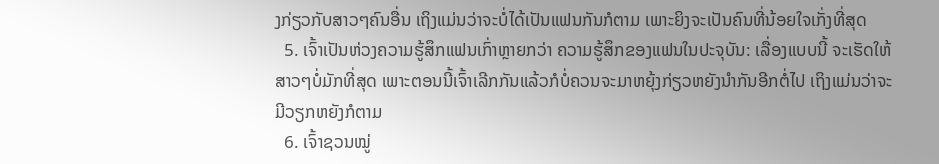ງກ່ຽວກັບສາວໆຄົນອື່ນ ເຖິງແມ່ນວ່າຈະບໍ່ໄດ້ເປັນແຟນກັນກໍຕາມ ເພາະຍິງຈະເປັນຄົນທີ່ນ້ອຍໃຈເກັ່ງທີ່ສຸດ
  5. ເຈົ້າເປັນຫ່ວງຄວາມຮູ້ສຶກແຟນເກົ່າຫຼາຍກວ່າ ຄວາມຮູ້ສຶກຂອງແຟນໃນປະຈຸບັນ: ເລື່ອງແບບນີ້ ຈະເຮັດໃຫ້ສາວໆບໍ່ມັກທີ່ສຸດ ເພາະຕອນນີ້ເຈົ້າເລີກກັນແລ້ວກໍບໍ່ຄວນຈະມາຫຍຸ້ງກ່ຽວຫຍັງນຳກັນອີກຕໍ່ໄປ ເຖິງແມ່ນວ່າຈະມີວຽກຫຍັງກໍຕາມ
  6. ເຈົ້າຊວນໝູ່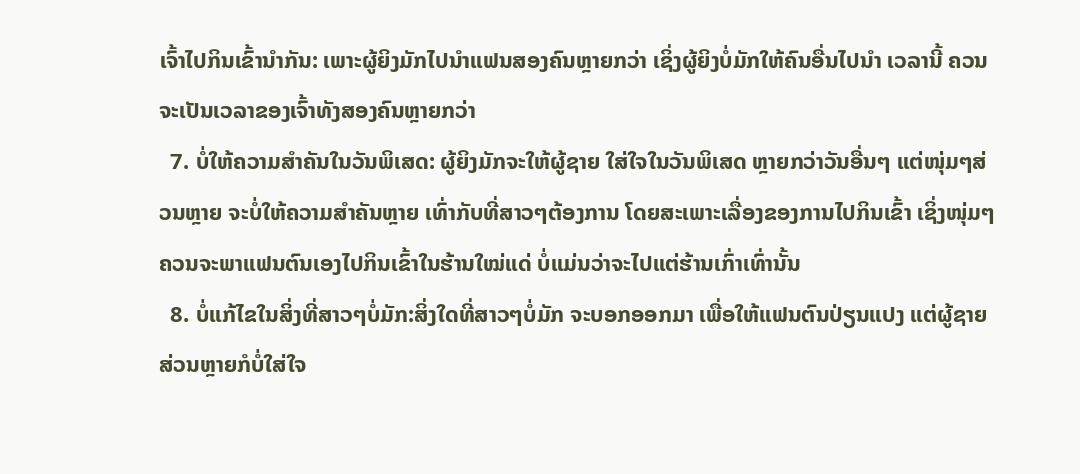ເຈົ້າໄປກິນເຂົ້ານຳກັນ: ເພາະຜູ້ຍິງມັກໄປນຳແຟນສອງຄົນຫຼາຍກວ່າ ເຊິ່ງຜູ້ຍິງບໍ່ມັກໃຫ້ຄົນອື່ນໄປນຳ ເວລານີ້ ຄວນຈະເປັນເວລາຂອງເຈົ້າທັງສອງຄົນຫຼາຍກວ່າ
  7. ບໍ່ໃຫ້ຄວາມສຳຄັນໃນວັນພິເສດ: ຜູ້ຍິງມັກຈະໃຫ້ຜູ້ຊາຍ ໃສ່ໃຈໃນວັນພິເສດ ຫຼາຍກວ່າວັນອື່ນໆ ແຕ່ໜຸ່ມໆສ່ວນຫຼາຍ ຈະບໍ່ໃຫ້ຄວາມສຳຄັນຫຼາຍ ເທົ່າກັບທີ່ສາວໆຕ້ອງການ ໂດຍສະເພາະເລື່ອງຂອງການໄປກິນເຂົ້າ ເຊິ່ງໜຸ່ມໆຄວນຈະພາແຟນຕົນເອງໄປກິນເຂົ້າໃນຮ້ານໃໝ່ແດ່ ບໍ່ແມ່ນວ່າຈະໄປແຕ່ຮ້ານເກົ່າເທົ່ານັ້ນ
  8. ບໍ່ແກ້ໄຂໃນສິ່ງທີ່ສາວໆບໍ່ມັກ:ສິ່ງໃດທີ່ສາວໆບໍ່ມັກ ຈະບອກອອກມາ ເພື່ອໃຫ້ແຟນຕົນປ່ຽນແປງ ແຕ່ຜູ້ຊາຍສ່ວນຫຼາຍກໍບໍ່ໃສ່ໃຈ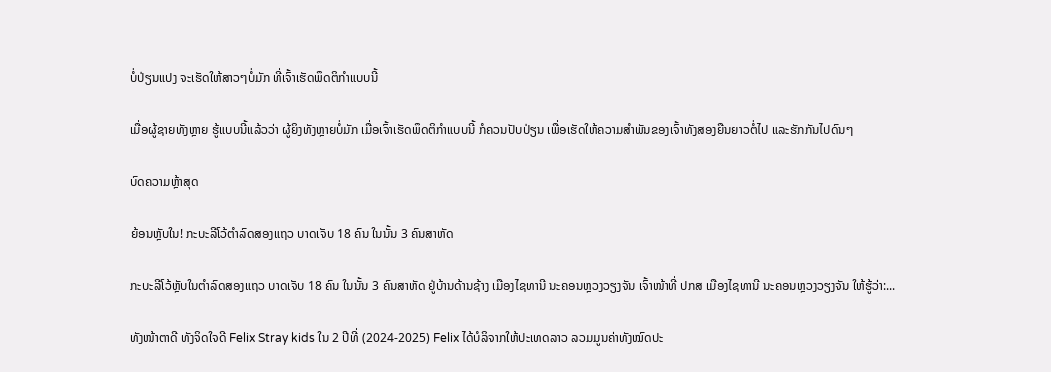ບໍ່ປ່ຽນແປງ ຈະເຮັດໃຫ້ສາວໆບໍ່ມັກ ທີ່ເຈົ້າເຮັດພຶດຕິກຳແບບນີ້

ເມື່ອຜູ້ຊາຍທັງຫຼາຍ ຮູ້ແບບນີ້ແລ້ວວ່າ ຜູ້ຍິງທັງຫຼາຍບໍ່ມັກ ເມື່ອເຈົ້າເຮັດພຶດຕິກຳແບບນີ້ ກໍຄວນປັບປ່ຽນ ເພື່ອເຮັດໃຫ້ຄວາມສຳພັນຂອງເຈົ້າທັງສອງຍືນຍາວຕໍ່ໄປ ແລະຮັກກັນໄປດົນໆ

ບົດຄວາມຫຼ້າສຸດ

ຍ້ອນຫຼັບໃນ! ກະບະລີໂວ້ຕຳລົດສອງແຖວ ບາດເຈັບ 18 ຄົນ ໃນນັ້ນ 3 ຄົນສາຫັດ

ກະບະລີໂວ້ຫຼັບໃນຕຳລົດສອງແຖວ ບາດເຈັບ 18 ຄົນ ໃນນັ້ນ 3 ຄົນສາຫັດ ຢູ່ບ້ານດ້ານຊ້າງ ເມືອງໄຊທານີ ນະຄອນຫຼວງວຽງຈັນ ເຈົ້າໜ້າທີ່ ປກສ ເມືອງໄຊທານີ ນະຄອນຫຼວງວຽງຈັນ ໃຫ້ຮູ້ວ່າ:...

ທັງໜ້າຕາດີ ທັງຈິດໃຈດີ Felix Stray kids ໃນ 2 ປີທີ່ (2024-2025) Felix ໄດ້ບໍລິຈາກໃຫ້ປະເທດລາວ ລວມມູນຄ່າທັງໝົດປະ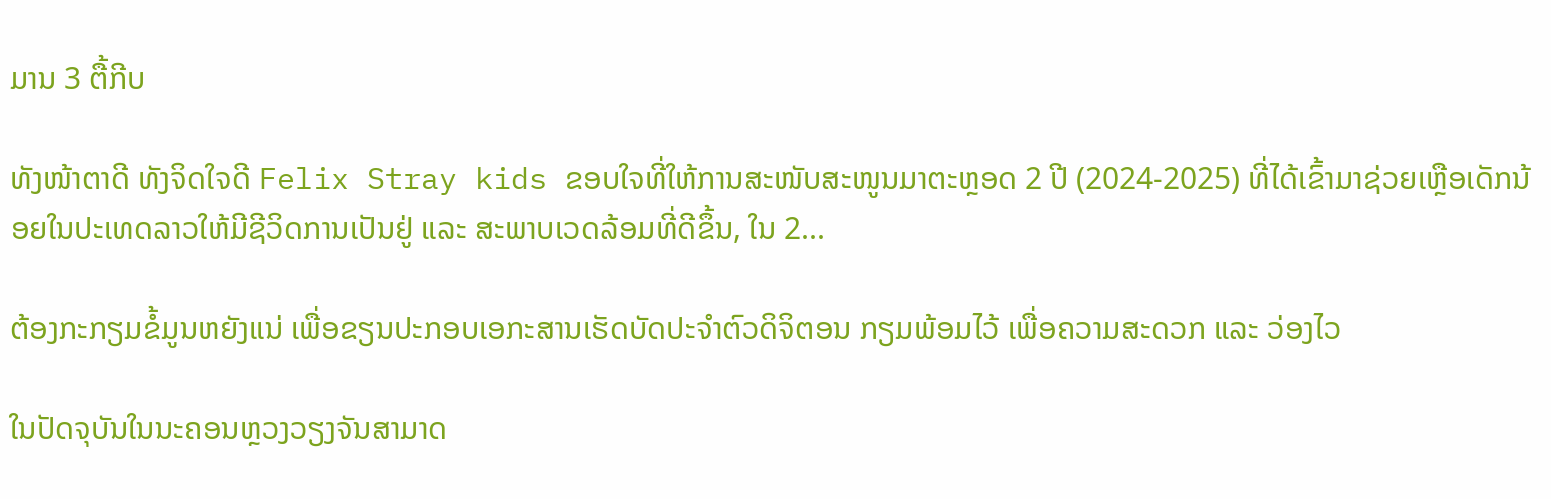ມານ 3 ຕື້ກີບ

ທັງໜ້າຕາດີ ທັງຈິດໃຈດີ Felix Stray kids ຂອບໃຈທີ່ໃຫ້ການສະໜັບສະໜູນມາຕະຫຼອດ 2 ປີ (2024-2025) ທີ່ໄດ້ເຂົ້າມາຊ່ວຍເຫຼືອເດັກນ້ອຍໃນປະເທດລາວໃຫ້ມີຊີວິດການເປັນຢູ່ ແລະ ສະພາບເວດລ້ອມທີ່ດີຂຶ້ນ, ໃນ 2...

ຕ້ອງກະກຽມຂໍ້ມູນຫຍັງແນ່ ເພື່ອຂຽນປະກອບເອກະສານເຮັດບັດປະຈໍາຕົວດິຈິຕອນ ກຽມພ້ອມໄວ້ ເພື່ອຄວາມສະດວກ ແລະ ວ່ອງໄວ

ໃນປັດຈຸບັນໃນນະຄອນຫຼວງວຽງຈັນສາມາດ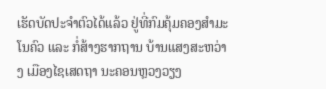ເຮັດບັດປະຈໍາຕົວໄດ້ແລ້ວ ຢູ່ທີ່ກົມຄຸ້ມຄອງສຳມະໂນຄົວ ແລະ ກໍ່ສ້າງຮາກຖານ ບ້ານແສງສະຫວ່າງ ເມືອງໄຊເສດຖາ ນະຄອນຫຼວງວຽງ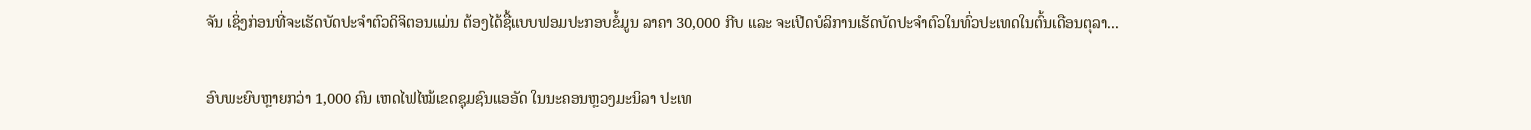ຈັນ ເຊິ່ງກ່ອນທີ່ຈະເຮັດບັດປະຈຳຕົວດິຈິຕອນແມ່ນ ຕ້ອງໄດ້ຊື້ແບບຟອມປະກອບຂໍ້ມູນ ລາຄາ 30,000 ກີບ ແລະ ຈະເປີດບໍລິການເຮັດບັດປະຈຳຕົວໃນທົ່ວປະເທດໃນຕົ້ນເດືອນຕຸລາ...

ອົບພະຍົບຫຼາຍກວ່າ 1,000 ຄົນ ເຫດໄຟໄໝ້ເຂດຊຸມຊົນແອອັດ ໃນນະຄອນຫຼວງມະນິລາ ປະເທ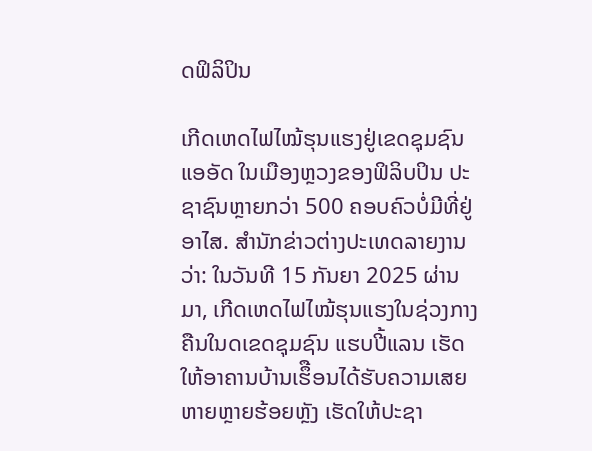ດຟິລິປິນ

ເກີດເຫດໄຟໄໝ້ຮຸນແຮງຢູ່ເຂດຊຸມຊົນແອອັດ ໃນເມືອງຫຼວງຂອງຟິລິບປິນ ປະຊາຊົນຫຼາຍກວ່າ 500 ຄອບຄົວບໍ່ມີທີ່ຢູ່ອາໄສ. ສຳນັກຂ່າວຕ່າງປະເທດລາຍງານວ່າ: ໃນວັນທີ 15 ກັນຍາ 2025 ຜ່ານມາ, ເກີດເຫດໄຟໄໝ້ຮຸນແຮງໃນຊ່ວງກາງຄືນໃນດເຂດຊຸມຊົນ ແຮບປີ້ແລນ ເຮັດໃຫ້ອາຄານບ້ານເຮຶືອນໄດ້ຮັບຄວາມເສຍຫາຍຫຼາຍຮ້ອຍຫຼັງ ເຮັດໃຫ້ປະຊາ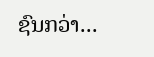ຊົນກວ່າ...